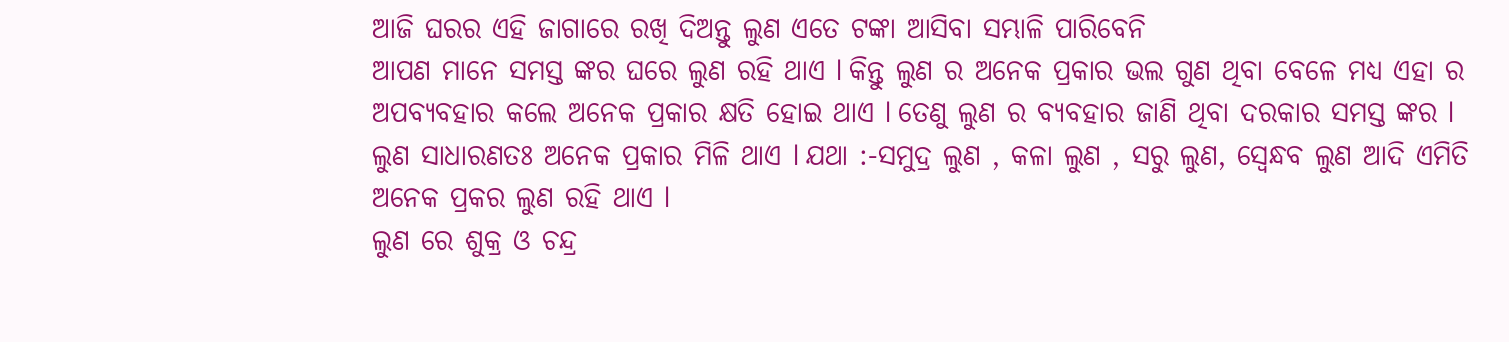ଆଜି ଘରର ଏହି ଜାଗାରେ ରଖି ଦିଅନ୍ତୁ ଲୁଣ ଏତେ ଟଙ୍କା ଆସିବା ସମ୍ଭାଳି ପାରିବେନି
ଆପଣ ମାନେ ସମସ୍ତ ଙ୍କର ଘରେ ଲୁଣ ରହି ଥାଏ l କିନ୍ତୁ ଲୁଣ ର ଅନେକ ପ୍ରକାର ଭଲ ଗୁଣ ଥିବା ବେଳେ ମଧ୍ୟ ଏହା ର ଅପବ୍ୟବହାର କଲେ ଅନେକ ପ୍ରକାର କ୍ଷତି ହୋଇ ଥାଏ l ତେଣୁ ଲୁଣ ର ବ୍ୟବହାର ଜାଣି ଥିବା ଦରକାର ସମସ୍ତ ଙ୍କର l ଲୁଣ ସାଧାରଣତଃ ଅନେକ ପ୍ରକାର ମିଳି ଥାଏ l ଯଥା :-ସମୁଦ୍ର ଲୁଣ , କଳା ଲୁଣ , ସରୁ ଲୁଣ, ସ୍ୱେନ୍ଧବ ଲୁଣ ଆଦି ଏମିତି ଅନେକ ପ୍ରକର ଲୁଣ ରହି ଥାଏ l
ଲୁଣ ରେ ଶୁକ୍ର ଓ ଚନ୍ଦ୍ର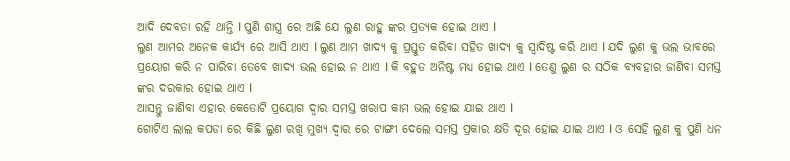ଆଦି ଦେବତା ରହି ଥାନ୍ତି l ପୁଣି ଶାସ୍ତ୍ର ରେ ଅଛି ଯେ ଲୁଣ ରାହୁ ଙ୍କର ପ୍ରତ୍ୟକ ହୋଇ ଥାଏ l
ଲୁଣ ଆମର ଅନେକ କାର୍ଯ୍ୟ ରେ ଆସି ଥାଏ l ଲୁଣ ଆମ ଖାଦ୍ୟ କୁ ପ୍ରସ୍ତୁତ କରିବା ସହିତ ଖାଦ୍ୟ କୁ ସ୍ୱାଦିଷ୍ଟ କରି ଥାଏ l ଯଦି ଲୁଣ କୁ ଭଲ ଭାବରେ ପ୍ରୟୋଗ କରି ନ ପାରିବା ତେବେ ଖାଦ୍ୟ ଭଲ ହୋଇ ନ ଥାଏ l କି ବହୁତ ଅନିଷ୍ଟ ମଧ୍ୟ ହୋଇ ଥାଏ l ତେଣୁ ଲୁଣ ର ସଠିକ ବ୍ୟବହାର ଜାଣିବା ସମସ୍ତ ଙ୍କର ଦରକାର ହୋଇ ଥାଏ l
ଆସନ୍ତୁ ଜାଣିବା ଏହାର କେତୋଟି ପ୍ରୟୋଗ ଦ୍ୱାର ସମସ୍ତ ଖରାପ କାମ ଭଲ ହୋଇ ଯାଇ ଥାଏ l
ଗୋଟିଏ ଲାଲ କପଡା ରେ କିଛି ଲୁଣ ରଖି ମୁଖ୍ୟ ଦ୍ୱାର ରେ ଟାଙ୍ଗୀ ଦେଲେ ସମସ୍ତ ପ୍ରକାର କ୍ଷତି ଦୂର ହୋଇ ଯାଇ ଥାଏ l ଓ ସେହି ଲୁଣ କୁ ପୁଣି ଧନ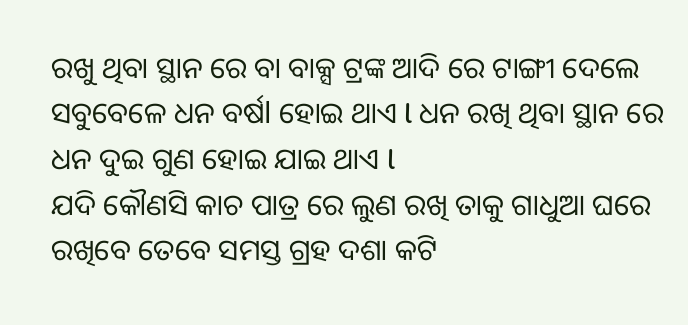ରଖୁ ଥିବା ସ୍ଥାନ ରେ ବା ବାକ୍ସ ଟ୍ରଙ୍କ ଆଦି ରେ ଟାଙ୍ଗୀ ଦେଲେ ସବୁବେଳେ ଧନ ବର୍ଷl ହୋଇ ଥାଏ l ଧନ ରଖି ଥିବା ସ୍ଥାନ ରେ ଧନ ଦୁଇ ଗୁଣ ହୋଇ ଯାଇ ଥାଏ l
ଯଦି କୌଣସି କାଚ ପାତ୍ର ରେ ଲୁଣ ରଖି ତାକୁ ଗାଧୁଆ ଘରେ ରଖିବେ ତେବେ ସମସ୍ତ ଗ୍ରହ ଦଶା କଟି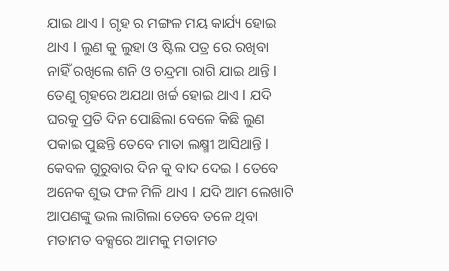ଯାଇ ଥାଏ l ଗୃହ ର ମଙ୍ଗଳ ମୟ କାର୍ଯ୍ୟ ହୋଇ ଥାଏ l ଲୁଣ କୁ ଲୁହା ଓ ଷ୍ଟିଲ ପତ୍ର ରେ ରଖିବା ନାହିଁ ରଖିଲେ ଶନି ଓ ଚନ୍ଦ୍ରମା ରାଗି ଯାଇ ଥାନ୍ତି l ତେଣୁ ଗୃହରେ ଅଯଥା ଖର୍ଚ୍ଚ ହୋଇ ଥାଏ l ଯଦି ଘରକୁ ପ୍ରତି ଦିନ ପୋଛିଲା ବେଳେ କିଛି ଲୁଣ ପକାଇ ପୁଛନ୍ତି ତେବେ ମାତା ଲକ୍ଷ୍ମୀ ଆସିଥାନ୍ତି l
କେବଳ ଗୁରୁବାର ଦିନ କୁ ବାଦ ଦେଇ l ତେବେ ଅନେକ ଶୁଭ ଫଳ ମିଳି ଥାଏ l ଯଦି ଆମ ଲେଖାଟି ଆପଣଙ୍କୁ ଭଲ ଲାଗିଲା ତେବେ ତଳେ ଥିବା ମତାମତ ବକ୍ସରେ ଆମକୁ ମତାମତ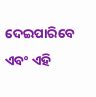ଦେଇପାରିବେ ଏବଂ ଏହି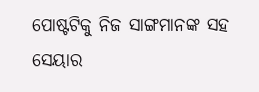ପୋଷ୍ଟଟିକୁ ନିଜ ସାଙ୍ଗମାନଙ୍କ ସହ ସେୟାର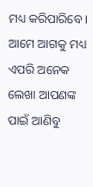ମଧ୍ୟ କରିପାରିବେ । ଆମେ ଆଗକୁ ମଧ୍ୟ ଏପରି ଅନେକ ଲେଖା ଆପଣଙ୍କ ପାଇଁ ଆଣିବୁ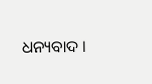ଧନ୍ୟବାଦ ।